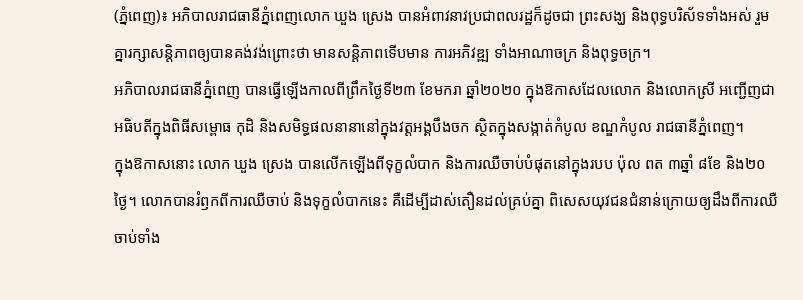(ភ្នំពេញ)៖ អភិបាលរាជធានីភ្នំពេញលោក ឃួង ស្រេង បានអំពាវនាវប្រជាពលរដ្ឋក៏ដូចជា ព្រះសង្ឃ និងពុទ្ធបរិស័ទទាំងអស់ រួមគ្នារក្សាសន្តិភាពឲ្យបានគង់វង់ព្រោះថា មានសន្តិភាពទើបមាន ការអភិវឌ្ឍ ទាំងអាណាចក្រ និងពុទ្ធចក្រ។
អភិបាលរាជធានីភ្នំពេញ បានធ្វើឡើងកាលពីព្រឹកថ្ងៃទី២៣ ខែមករា ឆ្នាំ២០២០ ក្នុងឱកាសដែលលោក និងលោកស្រី អញ្ជើញជាអធិបតីក្នុងពិធីសម្ពោធ កុដិ និងសមិទ្ធផលនានានៅក្នុងវត្តអង្គបឹងចក ស្ថិតក្នុងសង្កាត់កំបូល ខណ្ឌកំបូល រាជធានីភ្នំពេញ។
ក្នុងឱកាសនោះ លោក ឃួង ស្រេង បានលើកឡើងពីទុក្ខលំបាក និងការឈឺចាប់បំផុតនៅក្នុងរបប ប៉ុល ពត ៣ឆ្នាំ ៨ខែ និង២០ថ្ងៃ។ លោកបានរំឭកពីការឈឺចាប់ និងទុក្ខលំបាកនេះ គឺដើម្បីដាស់តឿនដល់គ្រប់គ្នា ពិសេសយុវជនជំនាន់ក្រោយឲ្យដឹងពីការឈឺចាប់ទាំង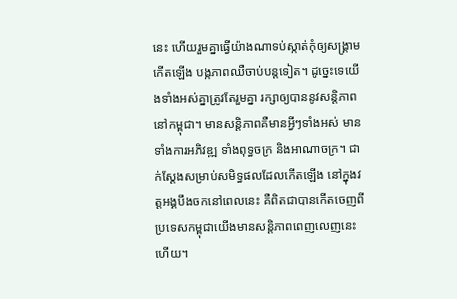នេះ ហើយរួមគ្នាធ្វើយ៉ាងណាទប់ស្កាត់កុំឲ្យសង្គ្រាមកើតឡើង បង្កភាពឈឺចាប់បន្តទៀត។ ដូច្នេះទេយើងទាំងអស់គ្នាត្រូវតែរួមគ្នា រក្សាឲ្យបាននូវសន្តិភាពនៅកម្ពុជា។ មានសន្តិភាពគឺមានអ្វីៗទាំងអស់ មានទាំងការអភិវឌ្ឍ ទាំងពុទ្ធចក្រ និងអាណាចក្រ។ ជាក់ស្ដែងសម្រាប់សមិទ្ធផលដែលកើតឡើង នៅក្នុងវត្តអង្គបឹងចកនៅពេលនេះ គឺពិតជាបានកើតចេញពីប្រទេសកម្ពុជាយើងមានសន្តិភាពពេញលេញនេះហើយ។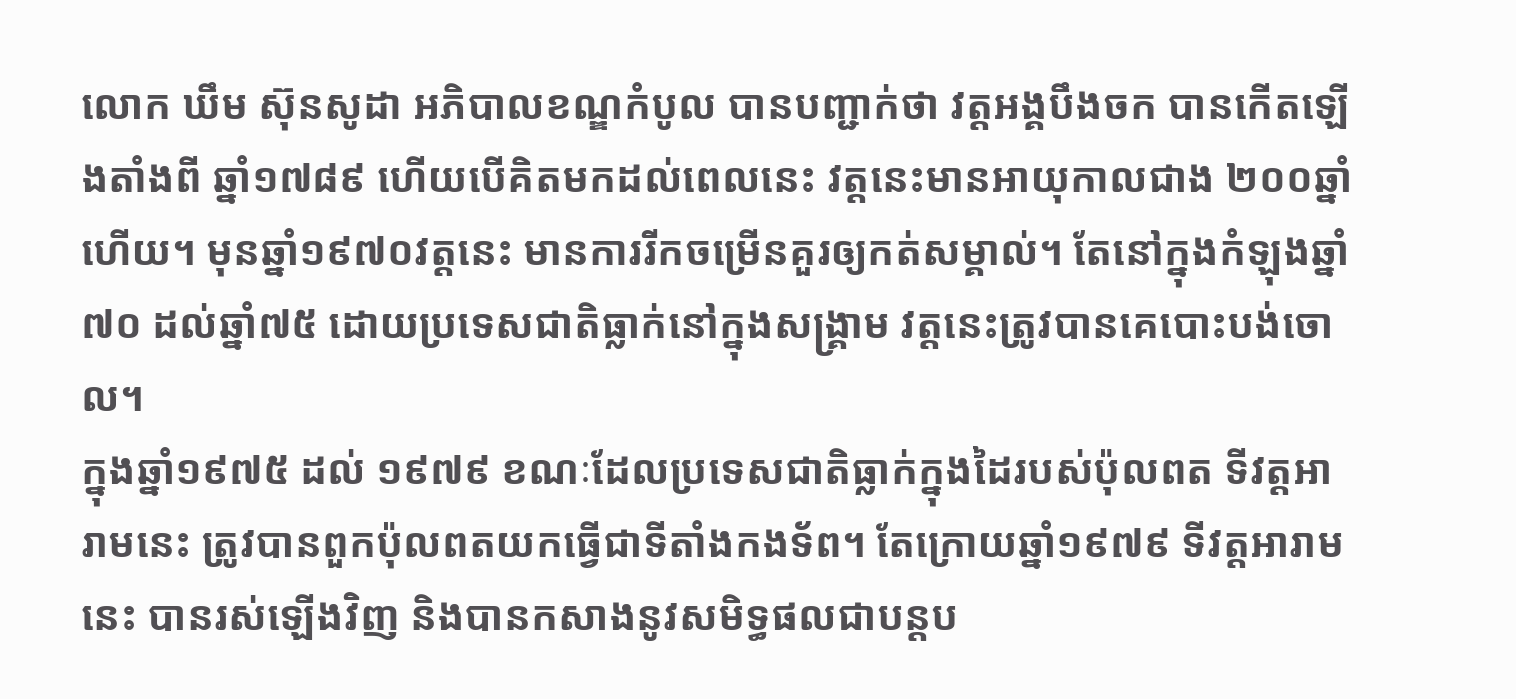លោក ឃឹម ស៊ុនសូដា អភិបាលខណ្ឌកំបូល បានបញ្ជាក់ថា វត្តអង្គបឹងចក បានកើតឡើងតាំងពី ឆ្នាំ១៧៨៩ ហើយបើគិតមកដល់ពេលនេះ វត្តនេះមានអាយុកាលជាង ២០០ឆ្នាំហើយ។ មុនឆ្នាំ១៩៧០វត្តនេះ មានការរីកចម្រើនគួរឲ្យកត់សម្គាល់។ តែនៅក្នុងកំឡុងឆ្នាំ៧០ ដល់ឆ្នាំ៧៥ ដោយប្រទេសជាតិធ្លាក់នៅក្នុងសង្គ្រាម វត្តនេះត្រូវបានគេបោះបង់ចោល។
ក្នុងឆ្នាំ១៩៧៥ ដល់ ១៩៧៩ ខណៈដែលប្រទេសជាតិធ្លាក់ក្នុងដៃរបស់ប៉ុលពត ទីវត្តអារាមនេះ ត្រូវបានពួកប៉ុលពតយកធ្វើជាទីតាំងកងទ័ព។ តែក្រោយឆ្នាំ១៩៧៩ ទីវត្តអារាមនេះ បានរស់ឡើងវិញ និងបានកសាងនូវសមិទ្ធផលជាបន្តប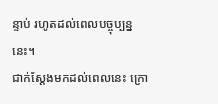ន្ទាប់ រហូតដល់ពេលបច្ចុប្បន្ននេះ។
ជាក់ស្តែងមកដល់ពេលនេះ ក្រោ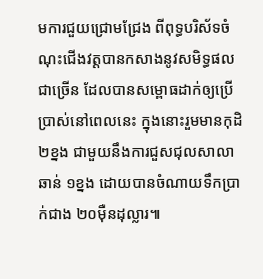មការជួយជ្រោមជ្រែង ពីពុទ្ធបរិស័ទចំណុះជើងវត្តបានកសាងនូវសមិទ្ធផលជាច្រើន ដែលបានសម្ពោធដាក់ឲ្យប្រើប្រាស់នៅពេលនេះ ក្នុងនោះរួមមានកុដិ ២ខ្នង ជាមួយនឹងការជួសជុលសាលាឆាន់ ១ខ្នង ដោយបានចំណាយទឹកប្រាក់ជាង ២០ម៉ឺនដុល្លារ៕